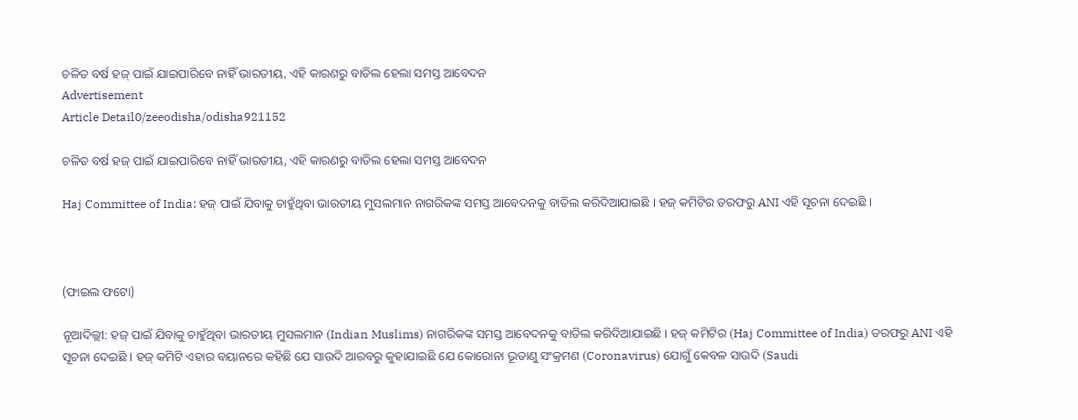ଚଳିତ ବର୍ଷ ହଜ୍ ପାଇଁ ଯାଇପାରିବେ ନାହିଁ ଭାରତୀୟ, ଏହି କାରଣରୁ ବାତିଲ ହେଲା ସମସ୍ତ ଆବେଦନ
Advertisement
Article Detail0/zeeodisha/odisha921152

ଚଳିତ ବର୍ଷ ହଜ୍ ପାଇଁ ଯାଇପାରିବେ ନାହିଁ ଭାରତୀୟ, ଏହି କାରଣରୁ ବାତିଲ ହେଲା ସମସ୍ତ ଆବେଦନ

Haj Committee of India: ହଜ୍ ପାଇଁ ଯିବାକୁ ଚାହୁଁଥିବା ଭାରତୀୟ ମୁସଲମାନ ନାଗରିକଙ୍କ ସମସ୍ତ ଆବେଦନକୁ ବାତିଲ କରିଦିଆଯାଇଛି । ହଜ୍ କମିଟିର ତରଫରୁ ANI ଏହି ସୂଚନା ଦେଇଛି ।



(ଫାଇଲ ଫଟୋ)

ନୂଆଦିଲ୍ଲୀ: ହଜ୍ ପାଇଁ ଯିବାକୁ ଚାହୁଁଥିବା ଭାରତୀୟ ମୁସଲମାନ (Indian Muslims) ନାଗରିକଙ୍କ ସମସ୍ତ ଆବେଦନକୁ ବାତିଲ କରିଦିଆଯାଇଛି । ହଜ୍ କମିଟିର (Haj Committee of India) ତରଫରୁ ANI ଏହି ସୂଚନା ଦେଇଛି । ହଜ୍ କମିଟି ଏହାର ବୟାନରେ କହିଛି ଯେ ସାଉଦି ଆରବରୁ କୁହାଯାଇଛି ଯେ କୋରୋନା ଭୂତାଣୁ ସଂକ୍ରମଣ (Coronavirus) ଯୋଗୁଁ କେବଳ ସାଉଦି (Saudi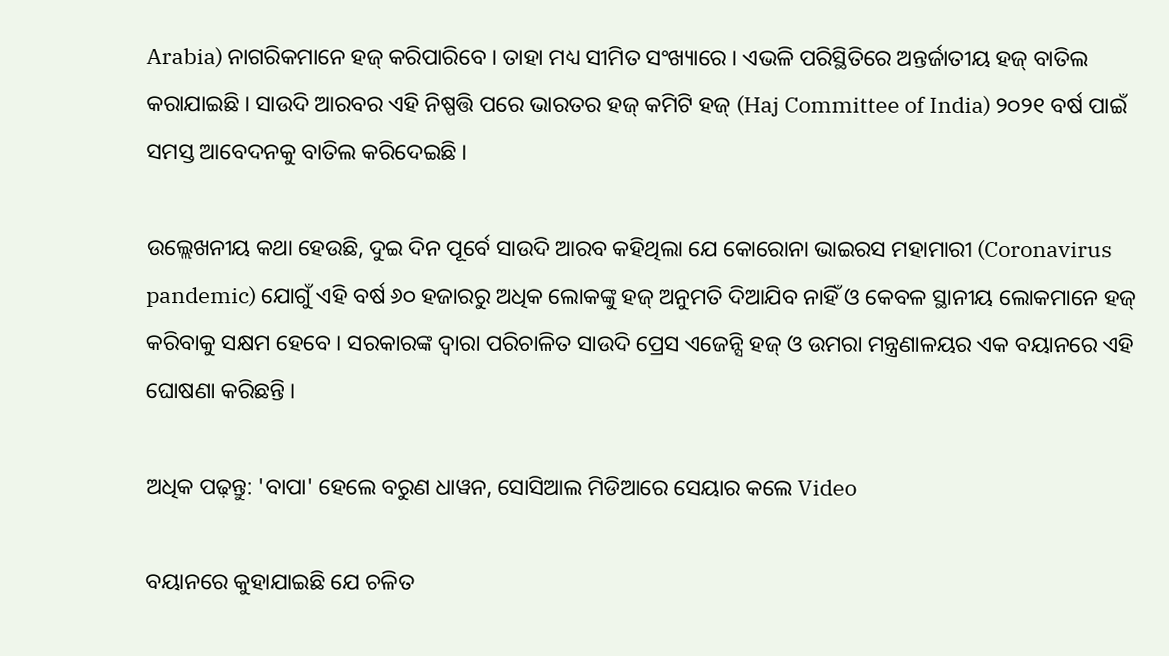Arabia) ନାଗରିକମାନେ ହଜ୍ କରିପାରିବେ । ତାହା ମଧ୍ୟ ସୀମିତ ସଂଖ୍ୟାରେ । ଏଭଳି ପରିସ୍ଥିତିରେ ଅନ୍ତର୍ଜାତୀୟ ହଜ୍ ବାତିଲ କରାଯାଇଛି । ସାଉଦି ଆରବର ଏହି ନିଷ୍ପତ୍ତି ପରେ ଭାରତର ହଜ୍ କମିଟି ହଜ୍ (Haj Committee of India) ୨୦୨୧ ବର୍ଷ ପାଇଁ ସମସ୍ତ ଆବେଦନକୁ ବାତିଲ କରିଦେଇଛି ।

ଉଲ୍ଲେଖନୀୟ କଥା ହେଉଛି, ଦୁଇ ଦିନ ପୂର୍ବେ ସାଉଦି ଆରବ କହିଥିଲା ଯେ କୋରୋନା ଭାଇରସ ମହାମାରୀ (Coronavirus pandemic) ଯୋଗୁଁ ଏହି ବର୍ଷ ୬୦ ହଜାରରୁ ଅଧିକ ଲୋକଙ୍କୁ ହଜ୍ ଅନୁମତି ଦିଆଯିବ ନାହିଁ ଓ କେବଳ ସ୍ଥାନୀୟ ଲୋକମାନେ ହଜ୍ କରିବାକୁ ସକ୍ଷମ ହେବେ । ସରକାରଙ୍କ ଦ୍ୱାରା ପରିଚାଳିତ ସାଉଦି ପ୍ରେସ ଏଜେନ୍ସି ହଜ୍ ଓ ଉମରା ମନ୍ତ୍ରଣାଳୟର ଏକ ବୟାନରେ ଏହି ଘୋଷଣା କରିଛନ୍ତି ।

ଅଧିକ ପଢ଼ନ୍ତୁ: 'ବାପା' ହେଲେ ବରୁଣ ଧାୱନ, ସୋସିଆଲ ମିଡିଆରେ ସେୟାର କଲେ Video

ବୟାନରେ କୁହାଯାଇଛି ଯେ ଚଳିତ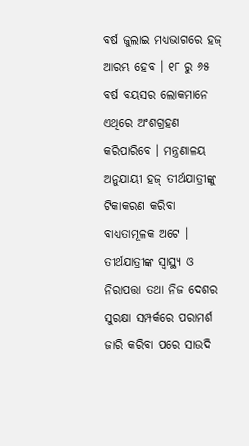ବର୍ଷ ଜୁଲାଇ ମଧ୍ୟଭାଗରେ ହଜ୍ ଆରମ୍ଭ ହେବ । ୧୮ ରୁ ୬୫ ବର୍ଷ ବୟସର ଲୋକମାନେ ଏଥିରେ ଅଂଶଗ୍ରହଣ କରିପାରିବେ । ମନ୍ତ୍ରଣାଳୟ ଅନୁଯାୟୀ ହଜ୍ ତୀର୍ଥଯାତ୍ରୀଙ୍କୁ ଟିକାକରଣ କରିବା ବାଧ୍ୟତାମୂଳକ ଅଟେ । ତୀର୍ଥଯାତ୍ରୀଙ୍କ ସ୍ୱାସ୍ଥ୍ୟ ଓ ନିରାପତ୍ତା ତଥା ନିଜ ଦେଶର ସୁରକ୍ଷା ସମ୍ପର୍କରେ ପରାମର୍ଶ ଜାରି କରିବା ପରେ ସାଉଦି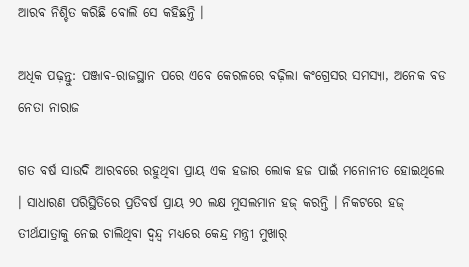ଆରବ ନିଶ୍ଚିତ କରିଛି ବୋଲି ସେ କହିଛନ୍ତି ।

ଅଧିକ ପଢ଼ନ୍ତୁ: ପଞ୍ଜାବ-ରାଜସ୍ଥାନ ପରେ ଏବେ କେରଳରେ ବଢ଼ିଲା କଂଗ୍ରେସର ସମସ୍ୟା, ଅନେକ ବଡ ନେତା ନାରାଜ

ଗତ ବର୍ଷ ସାଉଦି ଆରବରେ ରହୁଥିବା ପ୍ରାୟ ଏକ ହଜାର ଲୋକ ହଜ ପାଇଁ ମନୋନୀତ ହୋଇଥିଲେ । ସାଧାରଣ ପରିସ୍ଥିତିରେ ପ୍ରତିବର୍ଷ ପ୍ରାୟ ୨୦ ଲକ୍ଷ ମୁସଲମାନ ହଜ୍ କରନ୍ତି । ନିକଟରେ ହଜ୍ ତୀର୍ଥଯାତ୍ରାକୁ ନେଇ ଚାଲିଥିବା ଦ୍ୱନ୍ଦ୍ୱ ମଧ୍ୟରେ କେନ୍ଦ୍ର ମନ୍ତ୍ରୀ ମୁଖାର୍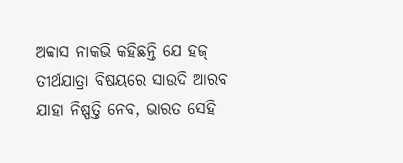ଅବ୍ବାସ ନାକଭି କହିଛନ୍ତି ଯେ ହଜ୍ ତୀର୍ଥଯାତ୍ରା ବିଷୟରେ ସାଉଦି ଆରବ ଯାହା ନିଷ୍ପତ୍ତି ନେବ, ଭାରତ ସେହି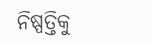ନିଷ୍ପତ୍ତିକୁ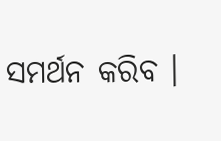ସମର୍ଥନ କରିବ ।